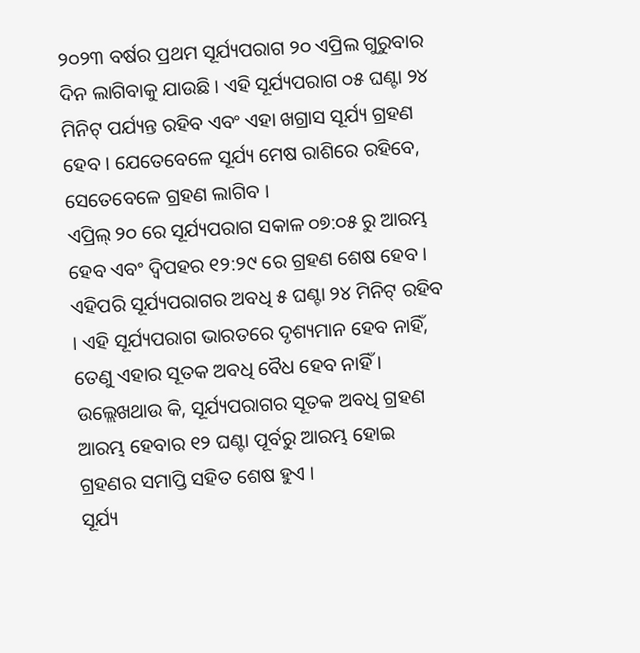୨୦୨୩ ବର୍ଷର ପ୍ରଥମ ସୂର୍ଯ୍ୟପରାଗ ୨୦ ଏପ୍ରିଲ ଗୁରୁବାର ଦିନ ଲାଗିବାକୁ ଯାଉଛି । ଏହି ସୂର୍ଯ୍ୟପରାଗ ୦୫ ଘଣ୍ଟା ୨୪ ମିନିଟ୍ ପର୍ଯ୍ୟନ୍ତ ରହିବ ଏବଂ ଏହା ଖଗ୍ରାସ ସୂର୍ଯ୍ୟ ଗ୍ରହଣ ହେବ । ଯେତେବେଳେ ସୂର୍ଯ୍ୟ ମେଷ ରାଶିରେ ରହିବେ, ସେତେବେଳେ ଗ୍ରହଣ ଲାଗିବ ।
ଏପ୍ରିଲ୍ ୨୦ ରେ ସୂର୍ଯ୍ୟପରାଗ ସକାଳ ୦୭:୦୫ ରୁ ଆରମ୍ଭ ହେବ ଏବଂ ଦ୍ୱିପହର ୧୨:୨୯ ରେ ଗ୍ରହଣ ଶେଷ ହେବ । ଏହିପରି ସୂର୍ଯ୍ୟପରାଗର ଅବଧି ୫ ଘଣ୍ଟା ୨୪ ମିନିଟ୍ ରହିବ । ଏହି ସୂର୍ଯ୍ୟପରାଗ ଭାରତରେ ଦୃଶ୍ୟମାନ ହେବ ନାହିଁ, ତେଣୁ ଏହାର ସୂତକ ଅବଧି ବୈଧ ହେବ ନାହିଁ । ଉଲ୍ଲେଖଥାଉ କି, ସୂର୍ଯ୍ୟପରାଗର ସୂତକ ଅବଧି ଗ୍ରହଣ ଆରମ୍ଭ ହେବାର ୧୨ ଘଣ୍ଟା ପୂର୍ବରୁ ଆରମ୍ଭ ହୋଇ ଗ୍ରହଣର ସମାପ୍ତି ସହିତ ଶେଷ ହୁଏ ।
ସୂର୍ଯ୍ୟ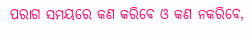ପରାଗ ସମୟରେ କଣ କରିବେ ଓ କଣ ନକରିବେ,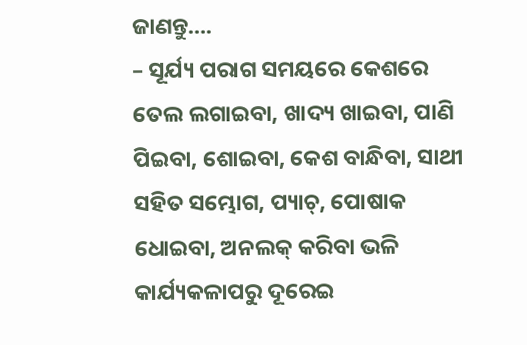ଜାଣନ୍ତୁ….
– ସୂର୍ଯ୍ୟ ପରାଗ ସମୟରେ କେଶରେ ତେଲ ଲଗାଇବା, ଖାଦ୍ୟ ଖାଇବା, ପାଣି ପିଇବା, ଶୋଇବା, କେଶ ବାନ୍ଧିବା, ସାଥୀ ସହିତ ସମ୍ଭୋଗ, ପ୍ୟାଚ୍, ପୋଷାକ ଧୋଇବା, ଅନଲକ୍ କରିବା ଭଳି କାର୍ଯ୍ୟକଳାପରୁ ଦୂରେଇ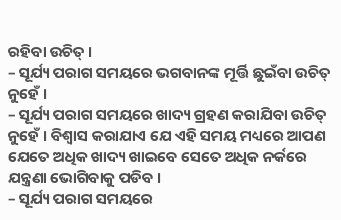ରହିବା ଉଚିତ୍ ।
– ସୂର୍ଯ୍ୟ ପରାଗ ସମୟରେ ଭଗବାନଙ୍କ ମୂର୍ତ୍ତି ଛୁଇଁବା ଉଚିତ୍ ନୁହେଁ ।
– ସୂର୍ଯ୍ୟ ପରାଗ ସମୟରେ ଖାଦ୍ୟ ଗ୍ରହଣ କରାଯିବା ଉଚିତ୍ ନୁହେଁ । ବିଶ୍ୱାସ କରାଯାଏ ଯେ ଏହି ସମୟ ମଧ୍ୟରେ ଆପଣ ଯେତେ ଅଧିକ ଖାଦ୍ୟ ଖାଇବେ ସେତେ ଅଧିକ ନର୍କରେ ଯନ୍ତ୍ରଣା ଭୋଗିବାକୁ ପଡିବ ।
– ସୂର୍ଯ୍ୟ ପରାଗ ସମୟରେ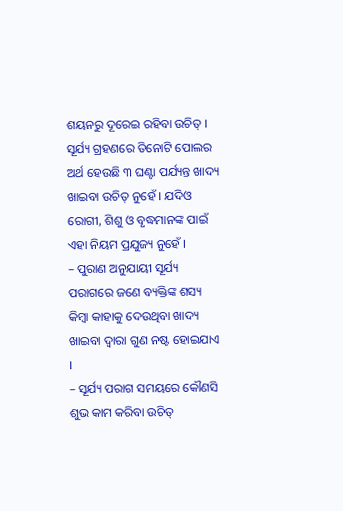ଶୟନରୁ ଦୂରେଇ ରହିବା ଉଚିତ୍ । ସୂର୍ଯ୍ୟ ଗ୍ରହଣରେ ତିନୋଟି ପୋଲର ଅର୍ଥ ହେଉଛି ୩ ଘଣ୍ଟା ପର୍ଯ୍ୟନ୍ତ ଖାଦ୍ୟ ଖାଇବା ଉଚିତ୍ ନୁହେଁ । ଯଦିଓ ରୋଗୀ, ଶିଶୁ ଓ ବୃଦ୍ଧମାନଙ୍କ ପାଇଁ ଏହା ନିୟମ ପ୍ରଯୁଜ୍ୟ ନୁହେଁ ।
– ପୁରାଣ ଅନୁଯାୟୀ ସୂର୍ଯ୍ୟ ପରାଗରେ ଜଣେ ବ୍ୟକ୍ତିଙ୍କ ଶସ୍ୟ କିମ୍ବା କାହାକୁ ଦେଉଥିବା ଖାଦ୍ୟ ଖାଇବା ଦ୍ୱାରା ଗୁଣ ନଷ୍ଟ ହୋଇଯାଏ ।
– ସୂର୍ଯ୍ୟ ପରାଗ ସମୟରେ କୌଣସି ଶୁଭ କାମ କରିବା ଉଚିତ୍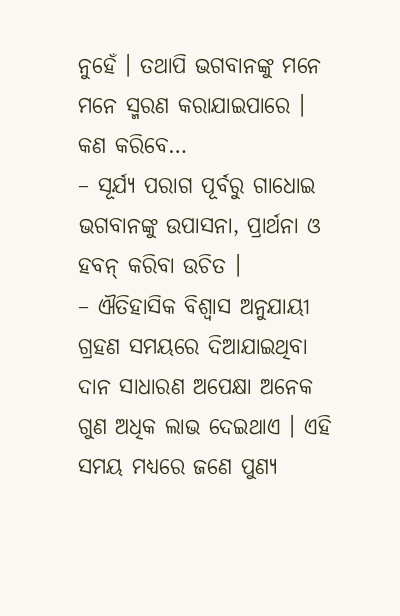ନୁହେଁ । ତଥାପି ଭଗବାନଙ୍କୁ ମନେ ମନେ ସ୍ମରଣ କରାଯାଇପାରେ ।
କଣ କରିବେ…
– ସୂର୍ଯ୍ୟ ପରାଗ ପୂର୍ବରୁ ଗାଧୋଇ ଭଗବାନଙ୍କୁ ଉପାସନା, ପ୍ରାର୍ଥନା ଓ ହବନ୍ କରିବା ଉଚିତ ।
– ଐତିହାସିକ ବିଶ୍ୱାସ ଅନୁଯାୟୀ ଗ୍ରହଣ ସମୟରେ ଦିଆଯାଇଥିବା ଦାନ ସାଧାରଣ ଅପେକ୍ଷା ଅନେକ ଗୁଣ ଅଧିକ ଲାଭ ଦେଇଥାଏ । ଏହି ସମୟ ମଧ୍ୟରେ ଜଣେ ପୁଣ୍ୟ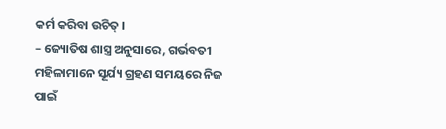କର୍ମ କରିବା ଉଚିତ୍ ।
– ଜ୍ୟୋତିଷ ଶାସ୍ତ୍ର ଅନୁସାରେ, ଗର୍ଭବତୀ ମହିଳାମାନେ ସୂର୍ଯ୍ୟ ଗ୍ରହଣ ସମୟରେ ନିଜ ପାଇଁ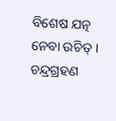ବିଶେଷ ଯତ୍ନ ନେବା ଉଚିତ୍ । ଚନ୍ଦ୍ରଗ୍ରହଣ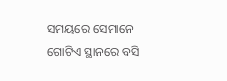ସମୟରେ ସେମାନେ ଗୋଟିଏ ସ୍ଥାନରେ ବସି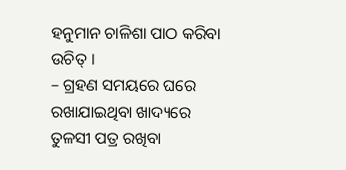ହନୁମାନ ଚାଳିଶା ପାଠ କରିବା ଉଚିତ୍ ।
– ଗ୍ରହଣ ସମୟରେ ଘରେ ରଖାଯାଇଥିବା ଖାଦ୍ୟରେ ତୁଳସୀ ପତ୍ର ରଖିବା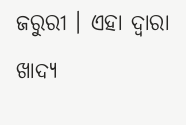ଜରୁରୀ । ଏହା ଦ୍ଵାରା ଖାଦ୍ୟ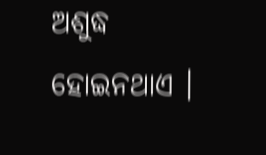ଅଶୁଦ୍ଧ ହୋଇନଥାଏ ।